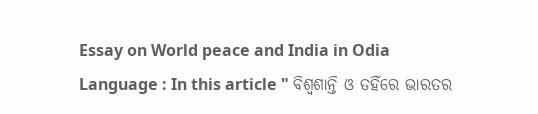Essay on World peace and India in Odia Language : In this article " ବିଶ୍ୱଶାନ୍ତି ଓ ତହିଁରେ ଭାରତର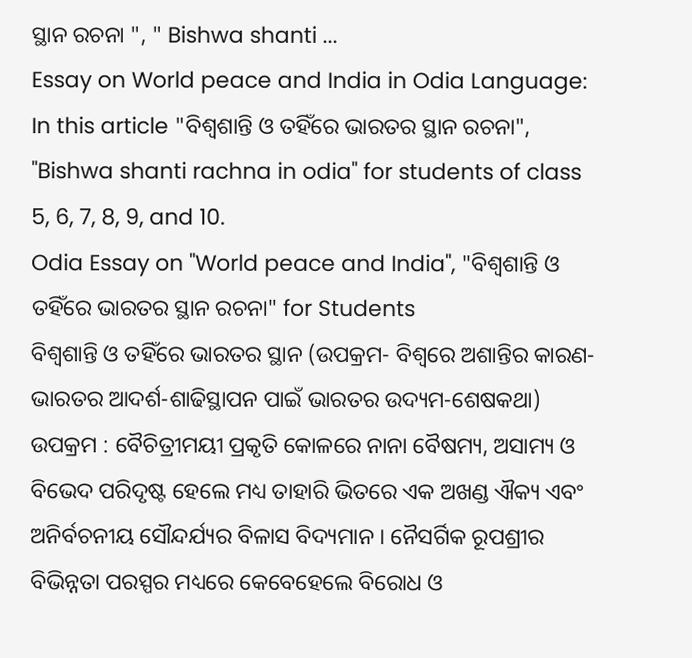ସ୍ଥାନ ରଚନା ", " Bishwa shanti ...
Essay on World peace and India in Odia Language: In this article "ବିଶ୍ୱଶାନ୍ତି ଓ ତହିଁରେ ଭାରତର ସ୍ଥାନ ରଚନା", "Bishwa shanti rachna in odia" for students of class 5, 6, 7, 8, 9, and 10.
Odia Essay on "World peace and India", "ବିଶ୍ୱଶାନ୍ତି ଓ ତହିଁରେ ଭାରତର ସ୍ଥାନ ରଚନା" for Students
ବିଶ୍ୱଶାନ୍ତି ଓ ତହିଁରେ ଭାରତର ସ୍ଥାନ (ଉପକ୍ରମ- ବିଶ୍ୱରେ ଅଶାନ୍ତିର କାରଣ-ଭାରତର ଆଦର୍ଶ-ଶାଢିସ୍ଥାପନ ପାଇଁ ଭାରତର ଉଦ୍ୟମ-ଶେଷକଥା)
ଉପକ୍ରମ : ବୈଚିତ୍ରୀମୟୀ ପ୍ରକୃତି କୋଳରେ ନାନା ବୈଷମ୍ୟ, ଅସାମ୍ୟ ଓ ବିଭେଦ ପରିଦୃଷ୍ଟ ହେଲେ ମଧ୍ୟ ତାହାରି ଭିତରେ ଏକ ଅଖଣ୍ଡ ଐକ୍ୟ ଏବଂ ଅନିର୍ବଚନୀୟ ସୌନ୍ଦର୍ଯ୍ୟର ବିଳାସ ବିଦ୍ୟମାନ । ନୈସର୍ଗିକ ରୂପଶ୍ରୀର ବିଭିନ୍ନତା ପରସ୍ପର ମଧ୍ୟରେ କେବେହେଲେ ବିରୋଧ ଓ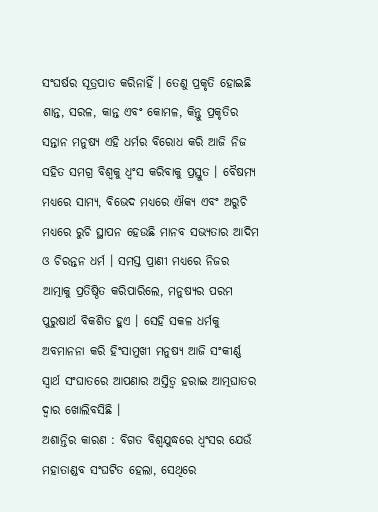ସଂଘର୍ଷର ସୂତ୍ରପାତ କରିନାହିଁ । ତେଣୁ ପ୍ରକୃତି ହୋଇଛି ଶାନ୍ତ, ସରଳ, କାନ୍ତ ଏବଂ କୋମଳ, କିନ୍ତୁ ପ୍ରକୃତିର ସନ୍ତାନ ମନୁଷ୍ୟ ଏହି ଧର୍ମର ବିରୋଧ କରି ଆଜି ନିଜ ସହିତ ସମଗ୍ର ବିଶ୍ୱକୁ ଧ୍ବଂସ କରିବାକୁ ପ୍ରସ୍ତୁତ । ବୈଷମ୍ୟ ମଧ୍ୟରେ ସାମ୍ୟ, ବିଭେଦ ମଧ୍ୟରେ ଐକ୍ୟ ଏବଂ ଅରୁଚି ମଧ୍ୟରେ ରୁଚି ସ୍ଥାପନ ହେଉଛି ମାନବ ସଭ୍ୟତାର ଆଦିମ ଓ ଚିରନ୍ତନ ଧର୍ମ । ସମସ୍ତ ପ୍ରାଣୀ ମଧ୍ୟରେ ନିଜର ଆତ୍ମାକୁ ପ୍ରତିଷ୍ଠିତ କରିପାରିଲେ, ମନୁଷ୍ୟର ପରମ ପୁରୁଷାର୍ଥ ବିକଶିତ ହୁଏ । ସେହି ସକଳ ଧର୍ମକୁ ଅବମାନନା କରି ହିଂସାମୁଖୀ ମନୁଷ୍ୟ ଆଜି ସଂକୀର୍ଣ୍ଣ ସ୍ଵାର୍ଥ ସଂଘାତରେ ଆପଣାର ଅସ୍ତିତ୍ବ ହରାଇ ଆତ୍ମଘାତର ଦ୍ଵାର ଖୋଲିବସିଛି ।
ଅଶାନ୍ତିର କାରଣ : ବିଗତ ବିଶ୍ଵଯୁଦ୍ଧରେ ଧ୍ବଂସର ଯେଉଁ ମହାତାଣ୍ଡବ ସଂଘଟିତ ହେଲା, ସେଥିରେ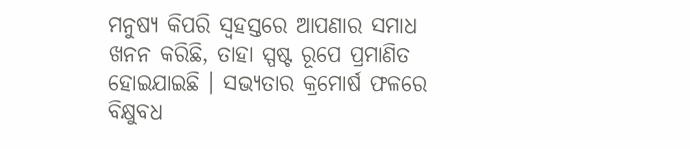ମନୁଷ୍ୟ କିପରି ସ୍ଵହସ୍ତରେ ଆପଣାର ସମାଧ ଖନନ କରିଛି, ତାହା ସ୍ପଷ୍ଟ ରୂପେ ପ୍ରମାଣିତ ହୋଇଯାଇଛି । ସଭ୍ୟତାର କ୍ରମୋର୍ଷ ଫଳରେ ବିକ୍ଷୁବଧ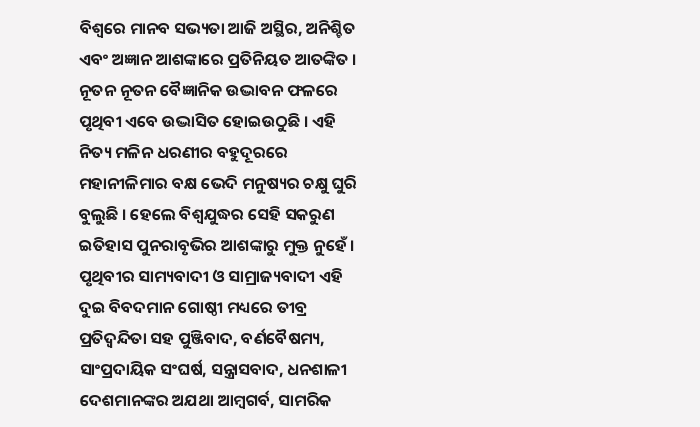ବିଶ୍ୱରେ ମାନବ ସଭ୍ୟତା ଆଜି ଅସ୍ଥିର, ଅନିଶ୍ଚିତ ଏବଂ ଅଜ୍ଞାନ ଆଶଙ୍କାରେ ପ୍ରତିନିୟତ ଆତଙ୍କିତ । ନୂତନ ନୂତନ ବୈଜ୍ଞାନିକ ଉଦ୍ଭାବନ ଫଳରେ ପୃଥିବୀ ଏବେ ଉଦ୍ଭାସିତ ହୋଇଉଠୁଛି । ଏହି ନିତ୍ୟ ମଳିନ ଧରଣୀର ବହୁଦୂରରେ ମହାନୀଳିମାର ବକ୍ଷ ଭେଦି ମନୁଷ୍ୟର ଚକ୍ଷୁ ଘୁରି ବୁଲୁଛି । ହେଲେ ବିଶ୍ଵଯୁଦ୍ଧର ସେହି ସକରୁଣ ଇତିହାସ ପୁନରାବୃଭିର ଆଶଙ୍କାରୁ ମୁକ୍ତ ନୁହେଁ । ପୃଥିବୀର ସାମ୍ୟବାଦୀ ଓ ସାମ୍ରାଜ୍ୟବାଦୀ ଏହି ଦୁଇ ବିବଦମାନ ଗୋଷ୍ଠୀ ମଧ୍ୟରେ ତୀବ୍ର ପ୍ରତିଦ୍ବନ୍ଦିତା ସହ ପୁଞ୍ଜିବାଦ, ବର୍ଣବୈଷମ୍ୟ, ସାଂପ୍ରଦାୟିକ ସଂଘର୍ଷ, ସନ୍ତ୍ରାସବାଦ, ଧନଶାଳୀ ଦେଶମାନଙ୍କର ଅଯଥା ଆମ୍ବଗର୍ବ, ସାମରିକ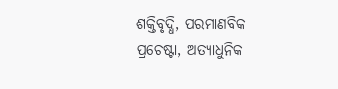ଶକ୍ତିବୃଦ୍ଧି, ପରମାଣବିକ ପ୍ରଚେଷ୍ଟା, ଅତ୍ୟାଧୁନିକ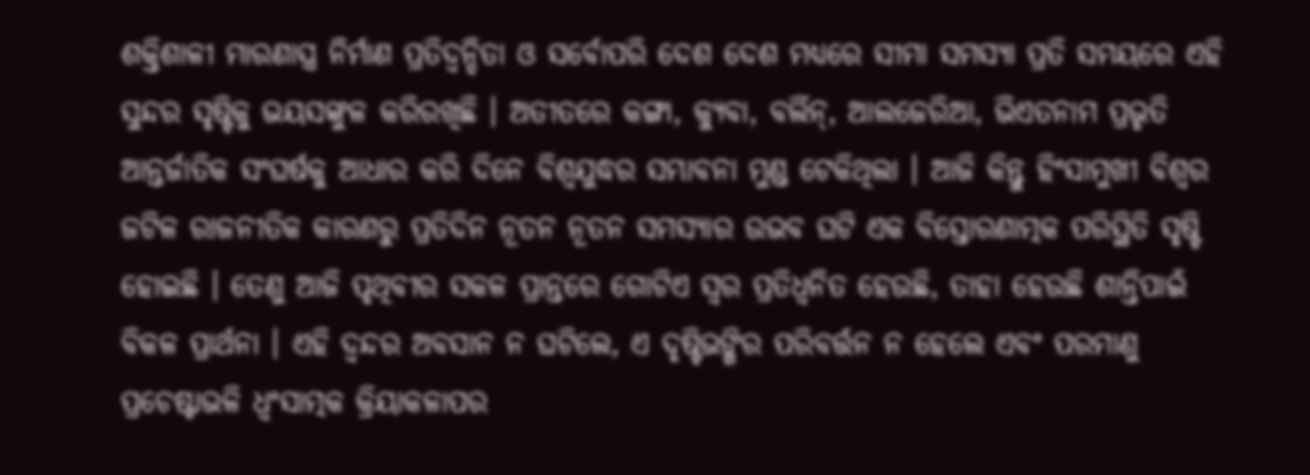ଶକ୍ତିଶାଳୀ ମାରଣାସ୍ତ୍ର ନିର୍ମାଣ ପ୍ରତିଦ୍ବନ୍ଦିତା ଓ ସର୍ବୋପରି ଦେଶ ଦେଶ ମଧ୍ୟରେ ସୀମା ସମସ୍ୟା ପ୍ରତି ସମୟରେ ଏହି ସୁନ୍ଦର ସୃଷ୍ଟିକୁ ଭୟସଙ୍କୁଳ କରିରଖିଛି । ଅତୀତରେ କଙ୍ଗା, କ୍ୟୁବା, ବର୍ଲିନ୍, ଆଲଜେରିଆ, ଭିଏତନାମ ପ୍ରଭୃତି ଆନ୍ତର୍ଜାତିକ ସଂଘର୍ଷକୁ ଆଧାର କରି ଦିନେ ବିଶ୍ଵଯୁଦ୍ଧର ସମ୍ଭାବନା ମୁଣ୍ଡ ଟେକିଥିଲା । ଆଜି କିନ୍ତୁ ହିଂସାମୁଖୀ ବିଶ୍ଵର ଜଟିଳ ରାଜନୀତିକ କାରଣରୁ ପ୍ରତିଦିନ ନୂତନ ନୂତନ ସମସ୍ୟାର ଉଭବ ଘଟି ଏକ ବିସ୍ତୋରଣାତ୍ମକ ପରିସ୍ଥିତି ସୃଷ୍ଟି ହୋଇଛି । ତେଣୁ ଆଜି ପୃଥିବୀର ସକଳ ପ୍ରାନ୍ତରେ ଗୋଟିଏ ସ୍ଵର ପ୍ରତିଧ୍ବନିତ ହେଉଛି, ତାହା ହେଉଛି ଶାନ୍ତିପାଇଁ ବିକଳ ପ୍ରାର୍ଥନା । ଏହି ଦ୍ବନ୍ଦର ଅବସାନ ନ ଘଟିଲେ, ଏ ଦୃଷ୍ଟିଭଙ୍ଗିର ପରିବର୍ତ୍ତନ ନ ହେଲେ ଏବଂ ପରମାଣୁ ପ୍ରଚେଷ୍ଟାଭଳି ଧ୍ବଂସାତ୍ମକ କ୍ରିୟାକଳାପର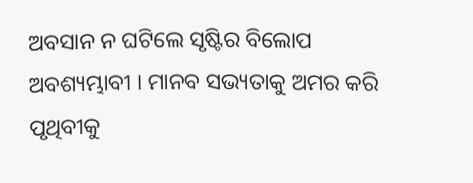ଅବସାନ ନ ଘଟିଲେ ସୃଷ୍ଟିର ବିଲୋପ ଅବଶ୍ୟମ୍ଭାବୀ । ମାନବ ସଭ୍ୟତାକୁ ଅମର କରି ପୃଥିବୀକୁ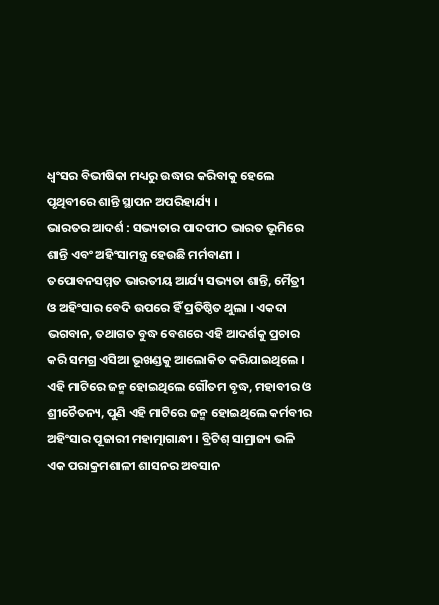ଧ୍ବଂସର ବିଭୀଷିକା ମଧ୍ୟରୁ ଉଦ୍ଧାର କରିବାକୁ ହେଲେ ପୃଥିବୀରେ ଶାନ୍ତି ସ୍ଥାପନ ଅପରିହାର୍ଯ୍ୟ ।
ଭାରତର ଆଦର୍ଶ : ସଭ୍ୟତାର ପାଦପୀଠ ଭାରତ ଭୂମିରେ ଶାନ୍ତି ଏବଂ ଅହିଂସାମନ୍ତ୍ର ହେଉଛି ମର୍ମବାଣୀ । ତପୋବନସମ୍ମତ ଭାରତୀୟ ଆର୍ଯ୍ୟ ସଭ୍ୟତା ଶାନ୍ତି, ମୈତ୍ରୀ ଓ ଅହିଂସାର ବେଦି ଉପରେ ହିଁ ପ୍ରତିଷ୍ଠିତ ଥୁଲା । ଏକଦା ଭଗବାନ, ତଥାଗତ ବୁଦ୍ଧ ବେଶରେ ଏହି ଆଦର୍ଶକୁ ପ୍ରଚାର କରି ସମଗ୍ର ଏସିଆ ଭୂଖଣ୍ଡକୁ ଆଲୋକିତ କରିଯାଇଥିଲେ । ଏହି ମାଟିରେ ଜନ୍ମ ହୋଇଥିଲେ ଗୌତମ ବୃଦ୍ଧ, ମହାବୀର ଓ ଶ୍ରୀଚୈତନ୍ୟ, ପୁଣି ଏହି ମାଟିରେ ଜନ୍ମ ହୋଇଥିଲେ କର୍ମବୀର ଅହିଂସାର ପୂଜାରୀ ମହାତ୍ମାଗାନ୍ଧୀ । ବ୍ରିଟିଶ୍ ସାମ୍ରାଜ୍ୟ ଭଳି ଏକ ପରାକ୍ରମଶାଳୀ ଶାସନର ଅବସାନ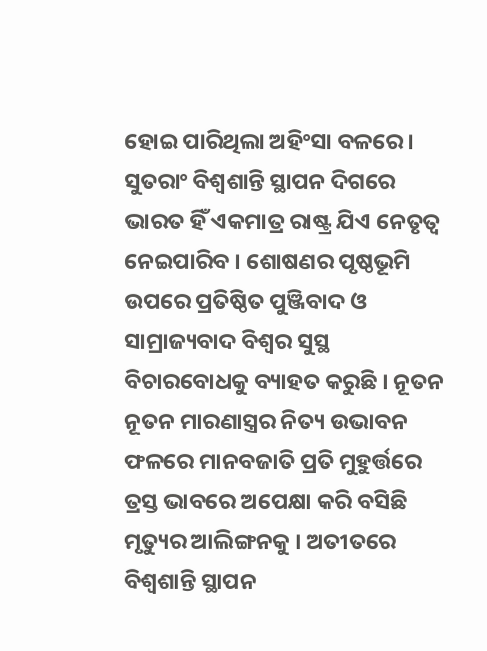ହୋଇ ପାରିଥିଲା ଅହିଂସା ବଳରେ । ସୁତରାଂ ବିଶ୍ବଶାନ୍ତି ସ୍ଥାପନ ଦିଗରେ ଭାରତ ହିଁ ଏକମାତ୍ର ରାଷ୍ଟ୍ର ଯିଏ ନେତୃତ୍ବ ନେଇପାରିବ । ଶୋଷଣର ପୃଷ୍ଠଭୂମି ଉପରେ ପ୍ରତିଷ୍ଠିତ ପୁଞ୍ଜିବାଦ ଓ ସାମ୍ରାଜ୍ୟବାଦ ବିଶ୍ଵର ସୁସ୍ଥ ବିଚାରବୋଧକୁ ବ୍ୟାହତ କରୁଛି । ନୂତନ ନୂତନ ମାରଣାସ୍ତ୍ରର ନିତ୍ୟ ଉଭାବନ ଫଳରେ ମାନବଜାତି ପ୍ରତି ମୁହୁର୍ତ୍ତରେ ତ୍ରସ୍ତ ଭାବରେ ଅପେକ୍ଷା କରି ବସିଛି ମୃତ୍ୟୁର ଆଲିଙ୍ଗନକୁ । ଅତୀତରେ ବିଶ୍ୱଶାନ୍ତି ସ୍ଥାପନ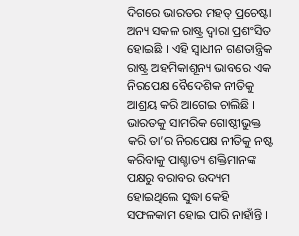ଦିଗରେ ଭାରତର ମହତ୍ ପ୍ରଚେଷ୍ଟା ଅନ୍ୟ ସକଳ ରାଷ୍ଟ୍ର ଦ୍ଵାରା ପ୍ରଶଂସିତ ହୋଇଛି । ଏହି ସ୍ଵାଧୀନ ଗଣତାନ୍ତ୍ରିକ ରାଷ୍ଟ୍ର ଅହମିକାଶୂନ୍ୟ ଭାବରେ ଏକ ନିରପେକ୍ଷ ବୈଦେଶିକ ନୀତିକୁ ଆଶ୍ରୟ କରି ଆଗେଇ ଚାଲିଛି । ଭାରତକୁ ସାମରିକ ଗୋଷ୍ଠୀଭୁକ୍ତ କରି ତା’ର ନିରପେକ୍ଷ ନୀତିକୁ ନଷ୍ଟ କରିବାକୁ ପାଶ୍ଚାତ୍ୟ ଶକ୍ତିମାନଙ୍କ ପକ୍ଷରୁ ବରାବର ଉଦ୍ୟମ ହୋଇଥିଲେ ସୁଦ୍ଧା କେହି ସଫଳକାମ ହୋଇ ପାରି ନାହାଁନ୍ତି ।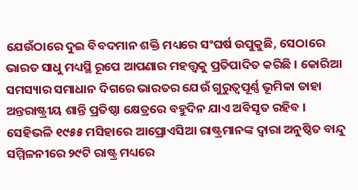ଯେଉଁଠାରେ ଦୁଇ ବିବଦମାନ ଶକ୍ତି ମଧ୍ୟରେ ସଂଘର୍ଷ ଉପୁକୁଛି, ସେଠାରେ ଭାରତ ସାଧୁ ମଧ୍ୟସ୍ଥି ରୂପେ ଆପଣାର ମହତ୍ତ୍ଵକୁ ପ୍ରତିପାଦିତ କରିଛି । କୋରିଆ ସମସ୍ୟାର ସମାଧାନ ଦିଗରେ ଭାରତର ଯେଉଁ ଗୁରୁତ୍ବପୂର୍ଣ୍ଣ ଭୂମିକା ତାହା ଅନ୍ତରାଷ୍ଟ୍ରୀୟ ଶାନ୍ତି ପ୍ରତିଷ୍ଠା କ୍ଷେତ୍ରରେ ବହୁଦିନ ଯାଏ ଅବିସୃତ ରହିବ । ସେହିଭଳି ୧୯୫୫ ମସିହାରେ ଆପ୍ରୋଏସିଆ ରାଷ୍ଟ୍ରମାନଙ୍କ ଦ୍ଵାରା ଅନୁଷ୍ଠିତ ବାନ୍ଦୁ ସମ୍ମିଳନୀରେ ୨୯ଟି ରାଷ୍ଟ୍ର ମଧ୍ୟରେ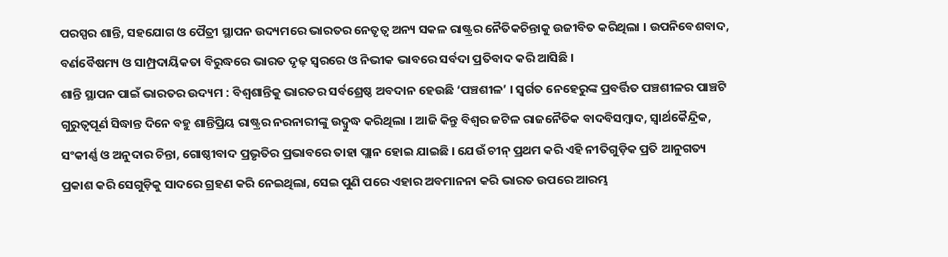ପରସ୍ପର ଶାନ୍ତି, ସହଯୋଗ ଓ ପୈତ୍ରୀ ସ୍ଥାପନ ଉଦ୍ୟମରେ ଭାରତର ନେତୃତ୍ବ ଅନ୍ୟ ସକଳ ରାଷ୍ଟ୍ରର ନୈତିକଚିନ୍ତାକୁ ଉଜୀବିତ କରିଥିଲା । ଉପନିବେଶବାଦ, ବର୍ଣବୈଷମ୍ୟ ଓ ସାମ୍ପ୍ରଦାୟିକତା ବିରୁଦ୍ଧରେ ଭାରତ ଦୃଢ଼ ସ୍ବରରେ ଓ ନିଭୀକ ଭାବରେ ସର୍ବଦା ପ୍ରତିବାଦ କରି ଆସିଛି ।
ଶାନ୍ତି ସ୍ଥାପନ ପାଇଁ ଭାରତର ଉଦ୍ୟମ : ବିଶ୍ୱଶାନ୍ତିକୁ ଭାରତର ସର୍ବଶ୍ରେଷ୍ଠ ଅବଦାନ ହେଉଛି ‘ପଞ୍ଚଶୀଳ’ । ସ୍ୱର୍ଗତ ନେହେରୁଙ୍କ ପ୍ରବର୍ତ୍ତିତ ପଞ୍ଚଶୀଳର ପାଞ୍ଚଟି ଗୁରୁତ୍ବପୂର୍ଣ ସିଦ୍ଧାନ୍ତ ଦିନେ ବହୁ ଶାନ୍ତିପ୍ରିୟ ରାଷ୍ଟ୍ରର ନରନାରୀଙ୍କୁ ଉଦ୍ବୁଦ୍ଧ କରିଥିଲା । ଆଜି କିନ୍ତୁ ବିଶ୍ଵର ଜଟିଳ ରାଜନୈତିକ ବାଦବିସମ୍ବାଦ, ସ୍ୱାର୍ଥକୈନ୍ଦ୍ରିକ, ସଂକୀର୍ଣ୍ଣ ଓ ଅନୁଦାର ଚିନ୍ତା, ଗୋଷ୍ଠୀବାଦ ପ୍ରଭୃତିର ପ୍ରଭାବରେ ତାହା ପ୍ଲାନ ହୋଇ ଯାଇଛି । ଯେଉଁ ଚୀନ୍ ପ୍ରଥମ କରି ଏହି ନୀତିଗୁଡ଼ିକ ପ୍ରତି ଆନୁଗତ୍ୟ ପ୍ରକାଶ କରି ସେଗୁଡ଼ିକୁ ସାଦରେ ଗ୍ରହଣ କରି ନେଇଥିଲା, ସେଇ ପୁଣି ପରେ ଏହାର ଅବମାନନା କରି ଭାରତ ଉପରେ ଆରମ୍ଭ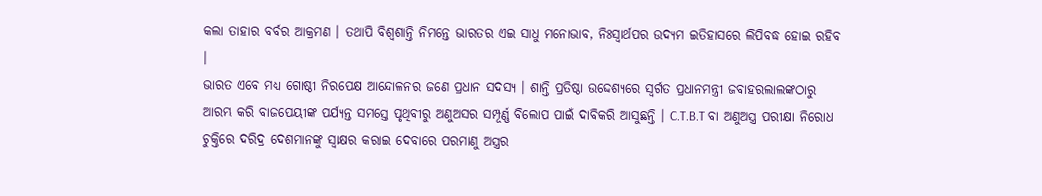କଲା ତାହାର ବର୍ବର ଆକ୍ରମଣ । ତଥାପି ବିଶ୍ୱଶାନ୍ତି ନିମନ୍ତେ ଭାରତର ଏଇ ସାଧୁ ମନୋଭାବ, ନିଃସ୍ୱାର୍ଥପର ଉଦ୍ୟମ ଇତିହାସରେ ଲିପିବଦ୍ଧ ହୋଇ ରହିବ ।
ଭାରତ ଏବେ ମଧ୍ୟ ଗୋଷ୍ଠୀ ନିରପେକ୍ଷ ଆନ୍ଦୋଳନର ଜଣେ ପ୍ରଧାନ ସଦସ୍ୟ । ଶାନ୍ତି ପ୍ରତିଷ୍ଠା ଉଦ୍ଦେଶ୍ୟରେ ସ୍ବର୍ଗତ ପ୍ରଧାନମନ୍ତ୍ରୀ ଜବାହରଲାଲଙ୍କଠାରୁ ଆରମ୍ଭ କରି ବାଜପେୟୀଙ୍କ ପର୍ଯ୍ୟନ୍ତ ସମସ୍ତେ ପୃଥିବୀରୁ ଅଣୁଅସର ସମ୍ପୂର୍ଣ୍ଣ ବିଲୋପ ପାଇଁ ଦାବିକରି ଆସୁଛନ୍ତି । C.T.B.T ବା ଅଣୁଅସ୍ତ୍ର ପରୀକ୍ଷା ନିରୋଧ ଚୁକ୍ତିରେ ଦରିଦ୍ର ଦେଶମାନଙ୍କୁ ସ୍ବାକ୍ଷର କରାଇ ଦେବାରେ ପରମାଣୁ ଅସ୍ତ୍ରର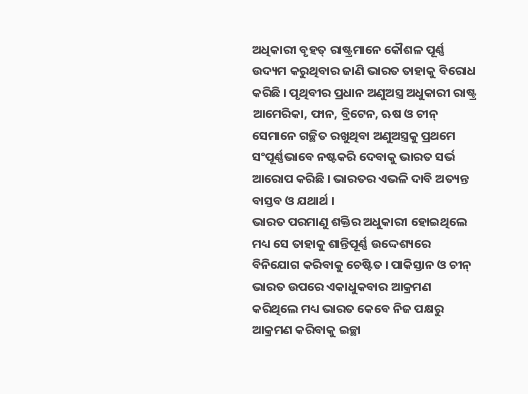ଅଧିକାରୀ ବୃହତ୍ ରାଷ୍ଟ୍ରମାନେ କୌଶଳ ପୂର୍ଣ୍ଣ ଉଦ୍ୟମ କରୁଥିବାର ଜାଣି ଭାରତ ତାହାକୁ ବିରୋଧ କରିଛି । ପୃଥିବୀର ପ୍ରଧାନ ଅଣୁଅସ୍ତ୍ର ଅଧୁକାରୀ ରାଷ୍ଟ୍ର ଆମେରିକା, ଫାନ, ବ୍ରିଟେନ, ଋଷ ଓ ଚୀନ୍ ସେମାନେ ଗଚ୍ଛିତ ରଖୁଥିବା ଅଣୁଅସ୍ତ୍ରକୁ ପ୍ରଥମେ ସଂପୂର୍ଣ୍ଣଭାବେ ନଷ୍ଟକରି ଦେବାକୁ ଭାରତ ସର୍ଭ ଆରୋପ କରିଛି । ଭାରତର ଏଭଳି ଦାବି ଅତ୍ୟନ୍ତ ବାସ୍ତବ ଓ ଯଥାର୍ଥ ।
ଭାରତ ପରମାଣୁ ଶକ୍ତିର ଅଧୁକାରୀ ହୋଇଥିଲେ ମଧ୍ୟ ସେ ତାହାକୁ ଶାନ୍ତିପୂର୍ଣ୍ଣ ଉଦ୍ଦେଶ୍ୟରେ ବିନିଯୋଗ କରିବାକୁ ଚେଷ୍ଟିତ । ପାକିସ୍ତାନ ଓ ଚୀନ୍ ଭାରତ ଉପରେ ଏକାଧୁକବାର ଆକ୍ରମଣ କରିଥିଲେ ମଧ୍ୟ ଭାରତ କେବେ ନିଜ ପକ୍ଷରୁ ଆକ୍ରମଣ କରିବାକୁ ଇଚ୍ଛା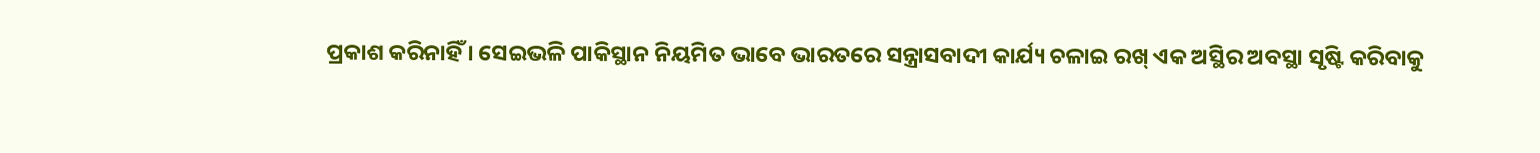ପ୍ରକାଶ କରିନାହିଁ । ସେଇଭଳି ପାକିସ୍ଥାନ ନିୟମିତ ଭାବେ ଭାରତରେ ସନ୍ତ୍ରାସବାଦୀ କାର୍ଯ୍ୟ ଚଳାଇ ରଖ୍ ଏକ ଅସ୍ଥିର ଅବସ୍ଥା ସୃଷ୍ଟି କରିବାକୁ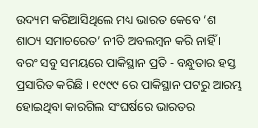ଉଦ୍ୟମ କରିଆସିଥିଲେ ମଧ୍ୟ ଭାରତ କେବେ ‘ଶ ଶାଠ୍ୟ ସମାଚରେତ’ ନୀତି ଅବଲମ୍ବନ କରି ନାହିଁ । ବରଂ ସବୁ ସମୟରେ ପାକିସ୍ଥାନ ପ୍ରତି - ବନ୍ଧୁତାର ହସ୍ତ ପ୍ରସାରିତ କରିଛି । ୧୯୯୯ ରେ ପାକିସ୍ଥାନ ପଟରୁ ଆରମ୍ଭ ହୋଇଥିବା କାରଗିଲ ସଂଘର୍ଷରେ ଭାରତର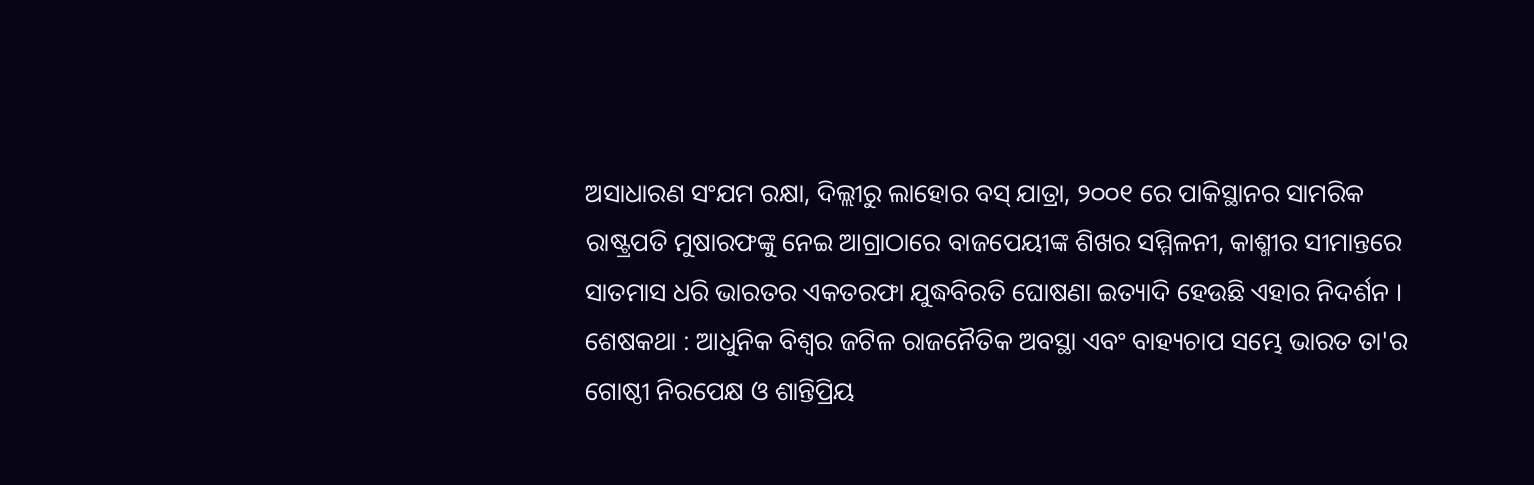ଅସାଧାରଣ ସଂଯମ ରକ୍ଷା, ଦିଲ୍ଲୀରୁ ଲାହୋର ବସ୍ ଯାତ୍ରା, ୨୦୦୧ ରେ ପାକିସ୍ଥାନର ସାମରିକ ରାଷ୍ଟ୍ରପତି ମୁଷାରଫଙ୍କୁ ନେଇ ଆଗ୍ରାଠାରେ ବାଜପେୟୀଙ୍କ ଶିଖର ସମ୍ମିଳନୀ, କାଶ୍ମୀର ସୀମାନ୍ତରେ ସାତମାସ ଧରି ଭାରତର ଏକତରଫା ଯୁଦ୍ଧବିରତି ଘୋଷଣା ଇତ୍ୟାଦି ହେଉଛି ଏହାର ନିଦର୍ଶନ ।
ଶେଷକଥା : ଆଧୁନିକ ବିଶ୍ଵର ଜଟିଳ ରାଜନୈତିକ ଅବସ୍ଥା ଏବଂ ବାହ୍ୟଚାପ ସମ୍ଭେ ଭାରତ ତା'ର ଗୋଷ୍ଠୀ ନିରପେକ୍ଷ ଓ ଶାନ୍ତିପ୍ରିୟ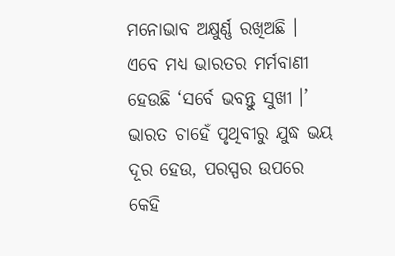ମନୋଭାବ ଅକ୍ଷୁର୍ଣ୍ଣ ରଖିଅଛି । ଏବେ ମଧ୍ୟ ଭାରତର ମର୍ମବାଣୀ ହେଉଛି ‘ସର୍ବେ ଭବନ୍ତୁ ସୁଖୀ ।’ ଭାରତ ଚାହେଁ ପୃଥିବୀରୁ ଯୁଦ୍ଧ ଭୟ ଦୂର ହେଉ, ପରସ୍ପର ଉପରେ କେହି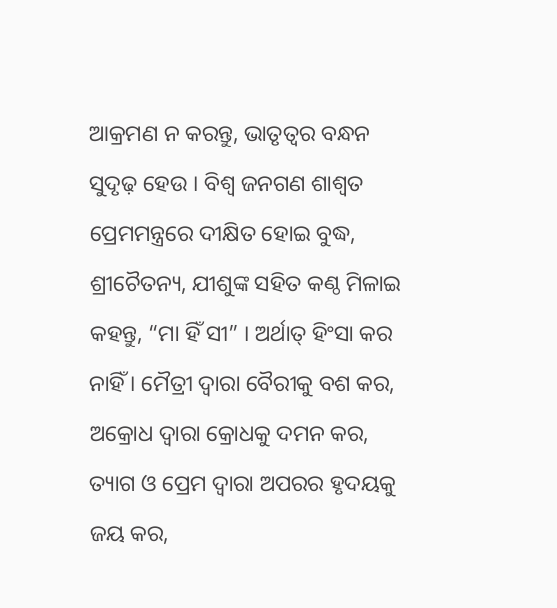ଆକ୍ରମଣ ନ କରନ୍ତୁ, ଭାତୃତ୍ଵର ବନ୍ଧନ ସୁଦୃଢ଼ ହେଉ । ବିଶ୍ଵ ଜନଗଣ ଶାଶ୍ୱତ ପ୍ରେମମନ୍ତ୍ରରେ ଦୀକ୍ଷିତ ହୋଇ ବୁଦ୍ଧ, ଶ୍ରୀଚୈତନ୍ୟ, ଯୀଶୁଙ୍କ ସହିତ କଣ୍ଠ ମିଳାଇ କହନ୍ତୁ, “ମା ହିଁ ସୀ” । ଅର୍ଥାତ୍ ହିଂସା କର ନାହିଁ । ମୈତ୍ରୀ ଦ୍ବାରା ବୈରୀକୁ ବଶ କର, ଅକ୍ରୋଧ ଦ୍ଵାରା କ୍ରୋଧକୁ ଦମନ କର, ତ୍ୟାଗ ଓ ପ୍ରେମ ଦ୍ଵାରା ଅପରର ହୃଦୟକୁ ଜୟ କର,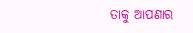ତାକୁ ଆପଣାର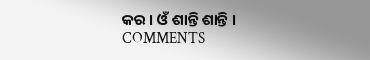କର । ଓଁ ଶାନ୍ତି ଶାନ୍ତି ।
COMMENTS